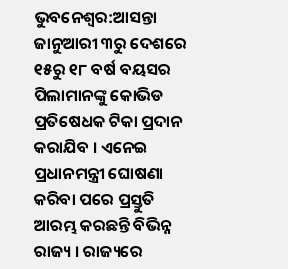ଭୁବନେଶ୍ବର:ଆସନ୍ତା ଜାନୁଆରୀ ୩ରୁ ଦେଶରେ ୧୫ରୁ ୧୮ ବର୍ଷ ବୟସର ପିଲାମାନଙ୍କୁ କୋଭିଡ ପ୍ରତିଷେଧକ ଟିକା ପ୍ରଦାନ କରାଯିବ । ଏନେଇ ପ୍ରଧାନମନ୍ତ୍ରୀ ଘୋଷଣା କରିବା ପରେ ପ୍ରସ୍ତୁତି ଆରମ୍ଭ କରଛନ୍ତି ବିଭିନ୍ନ ରାଜ୍ୟ । ରାଜ୍ୟରେ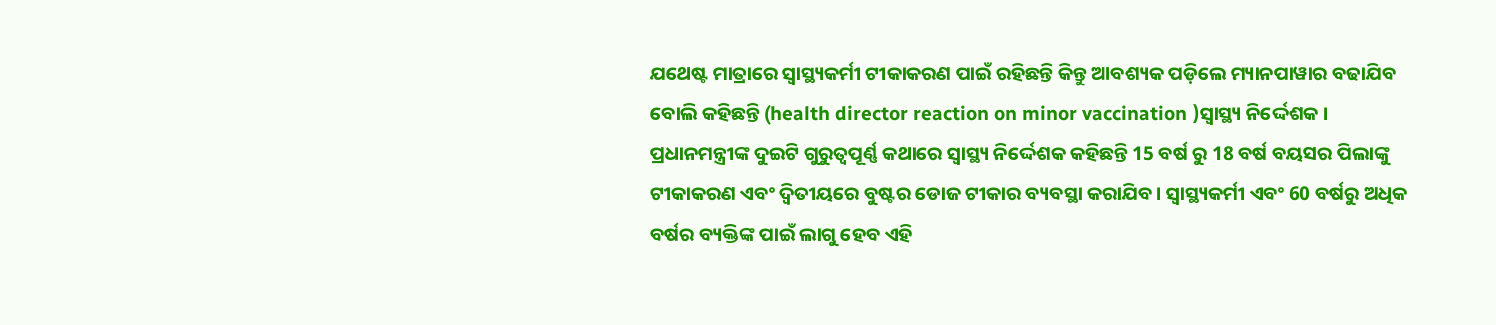ଯଥେଷ୍ଟ ମାତ୍ରାରେ ସ୍ବାସ୍ଥ୍ୟକର୍ମୀ ଟୀକାକରଣ ପାଇଁ ରହିଛନ୍ତି କିନ୍ତୁ ଆବଶ୍ୟକ ପଡ଼ିଲେ ମ୍ୟାନପାୱାର ବଢାଯିବ ବୋଲି କହିଛନ୍ତି (health director reaction on minor vaccination )ସ୍ବାସ୍ଥ୍ୟ ନିର୍ଦ୍ଦେଶକ ।
ପ୍ରଧାନମନ୍ତ୍ରୀଙ୍କ ଦୁଇଟି ଗୁରୁତ୍ବପୂର୍ଣ୍ଣ କଥାରେ ସ୍ବାସ୍ଥ୍ୟ ନିର୍ଦ୍ଦେଶକ କହିଛନ୍ତି 15 ବର୍ଷ ରୁ 18 ବର୍ଷ ବୟସର ପିଲାଙ୍କୁ ଟୀକାକରଣ ଏବଂ ଦ୍ଵିତୀୟରେ ବୁଷ୍ଟର ଡୋଜ ଟୀକାର ବ୍ୟବସ୍ଥା କରାଯିବ । ସ୍ବାସ୍ଥ୍ୟକର୍ମୀ ଏବଂ 60 ବର୍ଷରୁ ଅଧିକ ବର୍ଷର ବ୍ୟକ୍ତିଙ୍କ ପାଇଁ ଲାଗୁ ହେବ ଏହି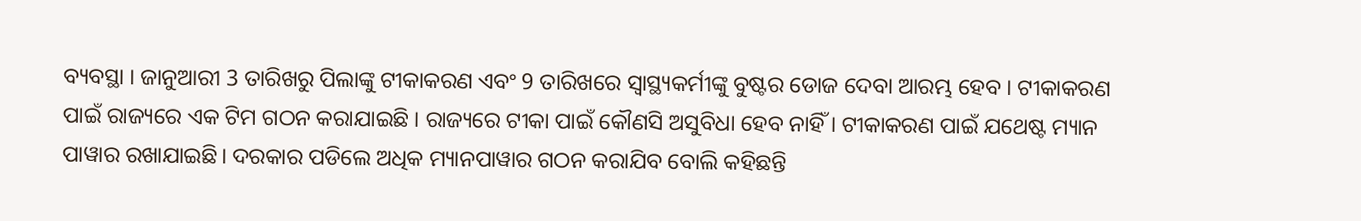ବ୍ୟବସ୍ଥା । ଜାନୁଆରୀ 3 ତାରିଖରୁ ପିଲାଙ୍କୁ ଟୀକାକରଣ ଏବଂ 9 ତାରିଖରେ ସ୍ୱାସ୍ଥ୍ୟକର୍ମୀଙ୍କୁ ବୁଷ୍ଟର ଡୋଜ ଦେବା ଆରମ୍ଭ ହେବ । ଟୀକାକରଣ ପାଇଁ ରାଜ୍ୟରେ ଏକ ଟିମ ଗଠନ କରାଯାଇଛି । ରାଜ୍ୟରେ ଟୀକା ପାଇଁ କୌଣସି ଅସୁବିଧା ହେବ ନାହିଁ । ଟୀକାକରଣ ପାଇଁ ଯଥେଷ୍ଟ ମ୍ୟାନ ପାୱାର ରଖାଯାଇଛି। ଦରକାର ପଡିଲେ ଅଧିକ ମ୍ୟାନପାୱାର ଗଠନ କରାଯିବ ବୋଲି କହିଛନ୍ତି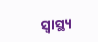ସ୍ବାସ୍ଥ୍ୟ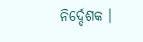ନିର୍ଦ୍ଦେଶକ ।